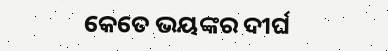କେତେ ଭୟଙ୍କର ଦୀର୍ଘ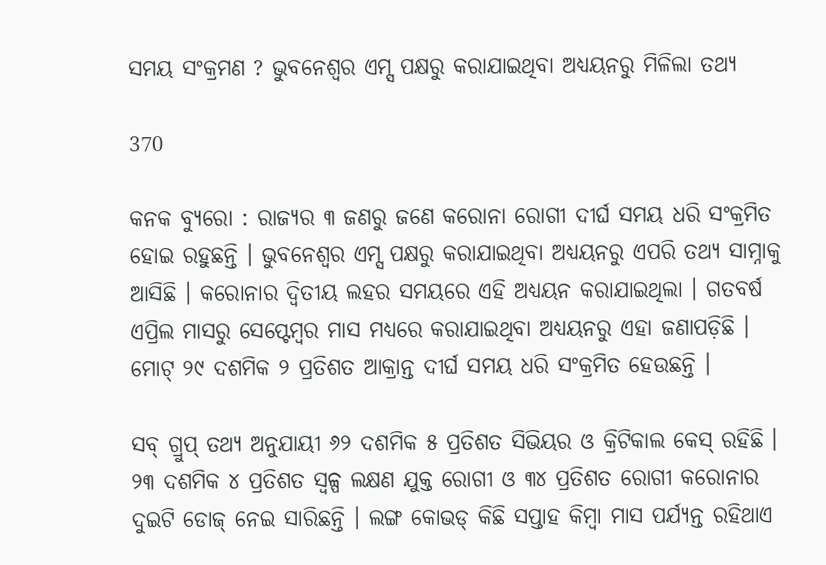ସମୟ ସଂକ୍ରମଣ ? ଭୁବନେଶ୍ୱର ଏମ୍ସ ପକ୍ଷରୁ କରାଯାଇଥିବା ଅଧ୍ୟୟନରୁ ମିଳିଲା ତଥ୍ୟ

370

କନକ ବ୍ୟୁରୋ : ରାଜ୍ୟର ୩ ଜଣରୁ ଜଣେ କରୋନା ରୋଗୀ ଦୀର୍ଘ ସମୟ ଧରି ସଂକ୍ରମିତ ହୋଇ ରହୁଛନ୍ତି । ଭୁବନେଶ୍ୱର ଏମ୍ସ ପକ୍ଷରୁ କରାଯାଇଥିବା ଅଧ୍ୟୟନରୁ ଏପରି ତଥ୍ୟ ସାମ୍ନାକୁ ଆସିଛି । କରୋନାର ଦ୍ୱିତୀୟ ଲହର ସମୟରେ ଏହି ଅଧ୍ୟୟନ କରାଯାଇଥିଲା । ଗତବର୍ଷ ଏପ୍ରିଲ ମାସରୁ ସେପ୍ଟେମ୍ବର ମାସ ମଧ୍ୟରେ କରାଯାଇଥିବା ଅଧ୍ୟୟନରୁ ଏହା ଜଣାପଡ଼ିଛି । ମୋଟ୍ ୨୯ ଦଶମିକ ୨ ପ୍ରତିଶତ ଆକ୍ରାନ୍ତ ଦୀର୍ଘ ସମୟ ଧରି ସଂକ୍ରମିତ ହେଉଛନ୍ତି ।

ସବ୍ ଗ୍ରୁପ୍ ତଥ୍ୟ ଅନୁଯାୟୀ ୬୨ ଦଶମିକ ୫ ପ୍ରତିଶତ ସିଭିୟର ଓ କ୍ରିଟିକାଲ କେସ୍ ରହିଛି । ୨୩ ଦଶମିକ ୪ ପ୍ରତିଶତ ସ୍ୱଳ୍ପ ଲକ୍ଷଣ ଯୁକ୍ତ ରୋଗୀ ଓ ୩୪ ପ୍ରତିଶତ ରୋଗୀ କରୋନାର ଦୁଇଟି ଡୋଜ୍ ନେଇ ସାରିଛନ୍ତି । ଲଙ୍ଗ କୋଭଡ୍ କିଛି ସପ୍ତାହ କିମ୍ବା ମାସ ପର୍ଯ୍ୟନ୍ତ ରହିଥାଏ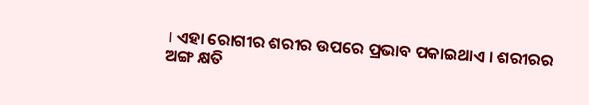। ଏହା ରୋଗୀର ଶରୀର ଉପରେ ପ୍ରଭାବ ପକାଇଥାଏ । ଶରୀରର ଅଙ୍ଗ କ୍ଷତି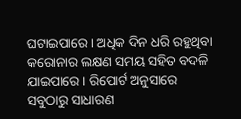ଘଟାଇପାରେ । ଅଧିକ ଦିନ ଧରି ରହୁଥିବା କରୋନାର ଲକ୍ଷଣ ସମୟ ସହିତ ବଦଳି ଯାଇପାରେ । ରିପୋର୍ଟ ଅନୁସାରେ ସବୁଠାରୁ ସାଧାରଣ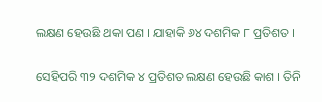ଲକ୍ଷଣ ହେଉଛି ଥକା ପଣ । ଯାହାକି ୬୪ ଦଶମିକ ୮ ପ୍ରତିଶତ ।

ସେହିପରି ୩୨ ଦଶମିକ ୪ ପ୍ରତିଶତ ଲକ୍ଷଣ ହେଉଛି କାଶ । ତିନି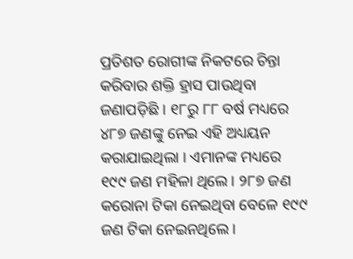ପ୍ରତିଶତ ରୋଗୀଙ୍କ ନିକଟରେ ଚିନ୍ତା କରିବାର ଶକ୍ତି ହ୍ରାସ ପାଉଥିବା ଜଣାପଡ଼ିଛି । ୧୮ରୁ ୮୮ ବର୍ଷ ମଧ୍ୟରେ ୪୮୭ ଜଣଙ୍କୁ ନେଇ ଏହି ଅଧ୍ୟୟନ କରାଯାଇଥିଲା । ଏମାନଙ୍କ ମଧ୍ୟରେ ୧୯୯ ଜଣ ମହିଳା ଥିଲେ । ୨୮୭ ଜଣ କରୋନା ଟିକା ନେଇଥିବା ବେଳେ ୧୯୯ ଜଣ ଟିକା ନେଇନଥିଲେ ।